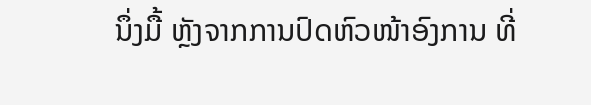ນຶ່ງມື້ ຫຼັງຈາກການປົດຫົວໜ້າອົງການ ທີ່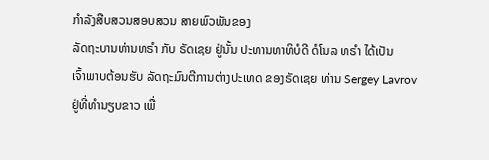ກຳລັງສືບສວນສອບສວນ ສາຍພົວພັນຂອງ
ລັດຖະບານທ່ານທຣຳ ກັບ ຣັດເຊຍ ຢູ່ນັ້ນ ປະທານທາທິບໍດີ ດໍໂນລ ທຣຳ ໄດ້ເປັນ
ເຈົ້າພາບຕ້ອນຮັບ ລັດຖະມົນຕີການຕ່າງປະເທດ ຂອງຣັດເຊຍ ທ່ານ Sergey Lavrov
ຢູ່ທີ່ທຳນຽບຂາວ ເພື່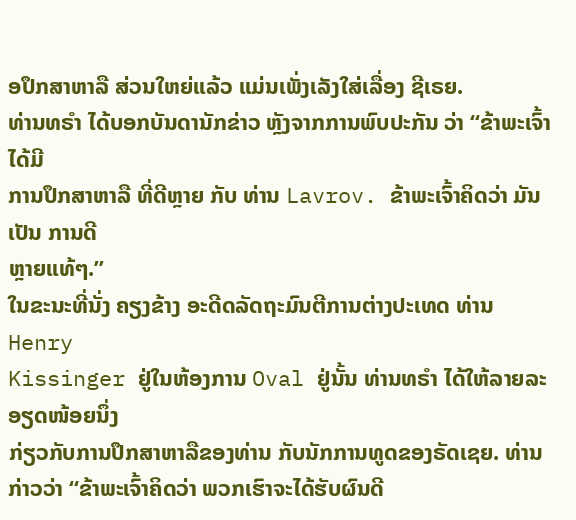ອປຶກສາຫາລື ສ່ວນໃຫຍ່ແລ້ວ ແມ່ນເພັ່ງເລັງໃສ່ເລື່ອງ ຊີເຣຍ.
ທ່ານທຣຳ ໄດ້ບອກບັນດານັກຂ່າວ ຫຼັງຈາກການພົບປະກັນ ວ່າ “ຂ້າພະເຈົ້າ ໄດ້ມີ
ການປຶກສາຫາລື ທີ່ດີຫຼາຍ ກັບ ທ່ານ Lavrov. ຂ້າພະເຈົ້າຄິດວ່າ ມັນເປັນ ການດີ
ຫຼາຍແທ້ໆ.”
ໃນຂະນະທີ່ນັ່ງ ຄຽງຂ້າງ ອະດີດລັດຖະມົນຕີການຕ່າງປະເທດ ທ່ານ Henry
Kissinger ຢູ່ໃນຫ້ອງການ Oval ຢູ່ນັ້ນ ທ່ານທຣຳ ໄດ້ໃຫ້ລາຍລະອຽດໜ້ອຍນຶ່ງ
ກ່ຽວກັບການປຶກສາຫາລືຂອງທ່ານ ກັບນັກການທູດຂອງຣັດເຊຍ. ທ່ານກ່າວວ່າ “ຂ້າພະເຈົ້າຄິດວ່າ ພວກເຮົາຈະໄດ້ຮັບຜົນດີ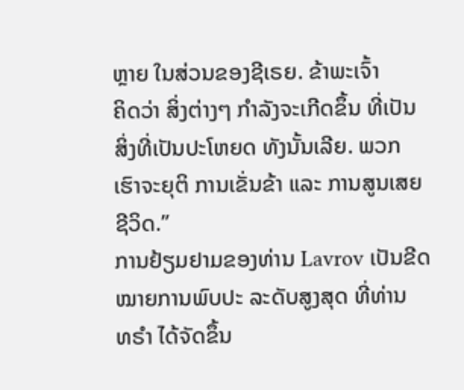ຫຼາຍ ໃນສ່ວນຂອງຊີເຣຍ. ຂ້າພະເຈົ້າ
ຄິດວ່າ ສິ່ງຕ່າງໆ ກຳລັງຈະເກີດຂຶ້ນ ທີ່ເປັນສິ່ງທີ່ເປັນປະໂຫຍດ ທັງນັ້ນເລີຍ. ພວກ
ເຮົາຈະຍຸຕິ ການເຂັ່ນຂ້າ ແລະ ການສູນເສຍຊີວິດ.”
ການຢ້ຽມຢາມຂອງທ່ານ Lavrov ເປັນຂີດໝາຍການພົບປະ ລະດັບສູງສຸດ ທີ່ທ່ານ
ທຣຳ ໄດ້ຈັດຂຶ້ນ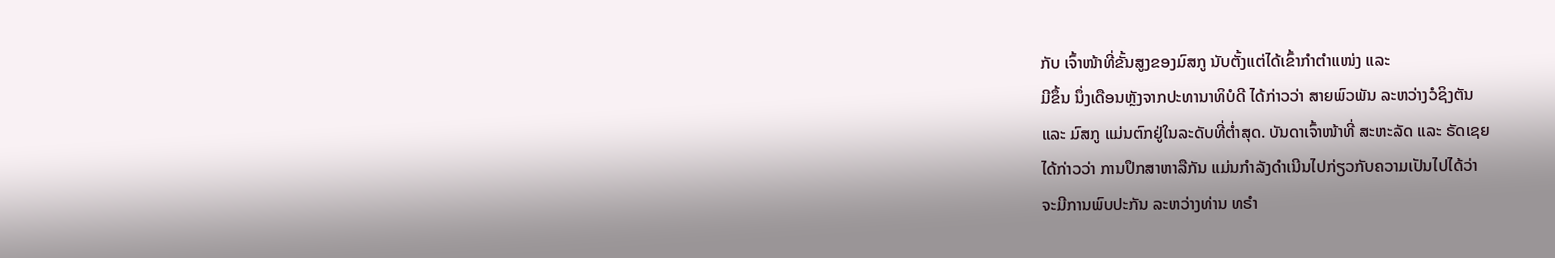ກັບ ເຈົ້າໜ້າທີ່ຂັ້ນສູງຂອງມົສກູ ນັບຕັ້ງແຕ່ໄດ້ເຂົ້າກຳຕຳແໜ່ງ ແລະ
ມີຂຶ້ນ ນຶ່ງເດືອນຫຼັງຈາກປະທານາທິບໍດີ ໄດ້ກ່າວວ່າ ສາຍພົວພັນ ລະຫວ່າງວໍຊິງຕັນ
ແລະ ມົສກູ ແມ່ນຕົກຢູ່ໃນລະດັບທີ່ຕ່ຳສຸດ. ບັນດາເຈົ້າໜ້າທີ່ ສະຫະລັດ ແລະ ຣັດເຊຍ
ໄດ້ກ່າວວ່າ ການປຶກສາຫາລືກັນ ແມ່ນກຳລັງດຳເນີນໄປກ່ຽວກັບຄວາມເປັນໄປໄດ້ວ່າ
ຈະມີການພົບປະກັນ ລະຫວ່າງທ່ານ ທຣຳ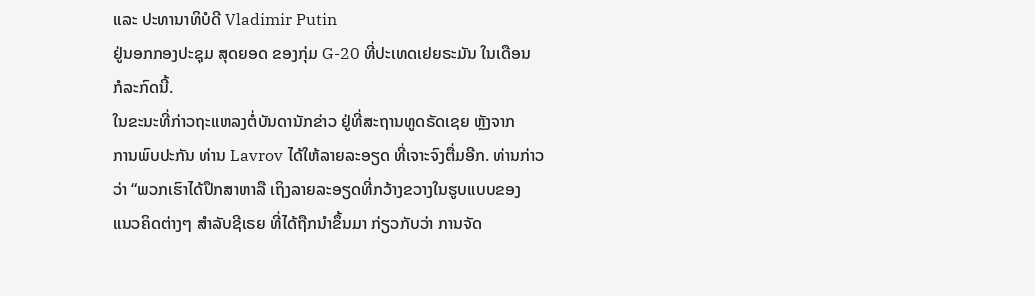ແລະ ປະທານາທິບໍດີ Vladimir Putin
ຢູ່ນອກກອງປະຊຸມ ສຸດຍອດ ຂອງກຸ່ມ G-20 ທີ່ປະເທດເຢຍຣະມັນ ໃນເດືອນ
ກໍລະກົດນີ້.
ໃນຂະນະທີ່ກ່າວຖະແຫລງຕໍ່ບັນດານັກຂ່າວ ຢູ່ທີ່ສະຖານທູດຣັດເຊຍ ຫຼັງຈາກ
ການພົບປະກັນ ທ່ານ Lavrov ໄດ້ໃຫ້ລາຍລະອຽດ ທີ່ເຈາະຈົງຕື່ມອີກ. ທ່ານກ່າວ
ວ່າ “ພວກເຮົາໄດ້ປຶກສາຫາລື ເຖິງລາຍລະອຽດທີ່ກວ້າງຂວາງໃນຮູບແບບຂອງ
ແນວຄິດຕ່າງໆ ສຳລັບຊີເຣຍ ທີ່ໄດ້ຖືກນຳຂຶ້ນມາ ກ່ຽວກັບວ່າ ການຈັດ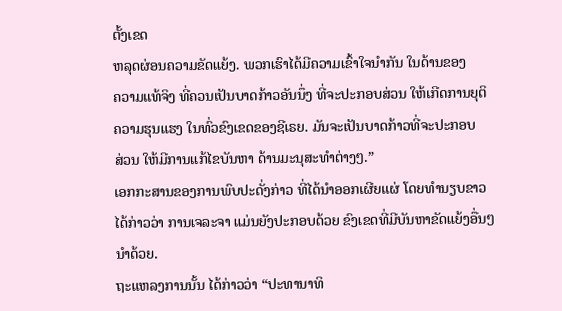ຕັ້ງເຂດ
ຫລຸດຜ່ອນຄວາມຂັດແຍ້ງ. ພວກເຮົາໄດ້ມີຄວາມເຂົ້າໃຈນຳກັນ ໃນດ້ານຂອງ
ຄວາມແທ້ຈິງ ທີ່ຄວນເປັນບາດກ້າວອັນນຶ່ງ ທີ່ຈະປະກອບສ່ວນ ໃຫ້ເກີດການຍຸຕິ
ຄວາມຮຸນແຮງ ໃນທົ່ວຂົງເຂດຂອງຊີເຣຍ. ມັນຈະເປັນບາດກ້າວທີ່ຈະປະກອບ
ສ່ວນ ໃຫ້ມີການແກ້ໄຂບັນຫາ ດ້ານມະນຸສະທຳຕ່າງໆ.”
ເອກກະສານຂອງການພົບປະດັ່ງກ່າວ ທີ່ໄດ້ນຳອອກເຜີຍແຜ່ ໂດຍທຳນຽບຂາວ
ໄດ້ກ່າວວ່າ ການເຈລະຈາ ແມ່ນຍັງປະກອບດ້ວຍ ຂົງເຂດທີ່ມີບັນຫາຂັດແຍ້ງອື່ນໆ
ນຳດ້ວຍ.
ຖະແຫລງການນັ້ນ ໄດ້ກ່າວວ່າ “ປະທານາທິ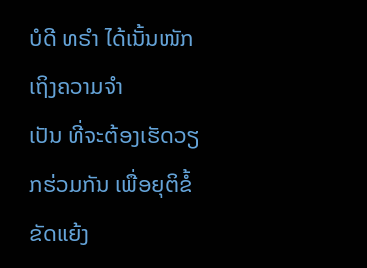ບໍດີ ທຣຳ ໄດ້ເນັ້ນໜັກ ເຖິງຄວາມຈຳ
ເປັນ ທີ່ຈະຕ້ອງເຮັດວຽກຮ່ວມກັນ ເພື່ອຍຸຕິຂໍ້ຂັດແຍ້ງ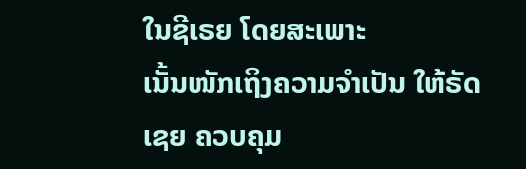ໃນຊີເຣຍ ໂດຍສະເພາະ
ເນັ້ນໜັກເຖິງຄວາມຈຳເປັນ ໃຫ້ຣັດເຊຍ ຄວບຄຸມ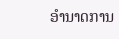ອຳນາດການ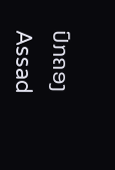ປົກຄອງ Assad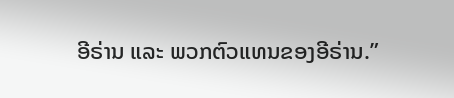ອີຣ່ານ ແລະ ພວກຕົວແທນຂອງອີຣ່ານ.”